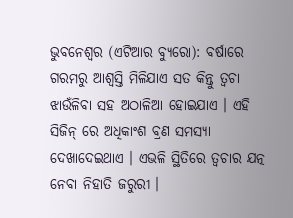ଭୁବନେଶ୍ୱର (ଏଟିଆର ବ୍ୟୁରୋ): ବର୍ଷାରେ ଗରମରୁ ଆଶ୍ୱସ୍ତି ମିଳିଯାଏ ସତ କିନ୍ତୁ ତ୍ୱଚା ଝାଉଁଳିବା ସହ ଅଠାଳିଆ ହୋଇଯାଏ । ଏହି ସିଜିନ୍ ରେ ଅଧିକାଂଶ ବ୍ରଣ ସମସ୍ୟା ଦେଖାଦେଇଥାଏ । ଏଭଳି ସ୍ଥିତିରେ ତ୍ୱଚାର ଯତ୍ନ ନେବା ନିହାତି ଜରୁରୀ ।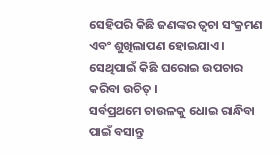ସେହିପରି କିଛି ଜଣଙ୍କର ତ୍ୱଚା ସଂକ୍ରମଣ ଏବଂ ଶୁଖିଲାପଣ ହୋଇଯାଏ । ସେଥିପାଇଁ କିଛି ଘରୋଇ ଉପଚାର କରିବା ଉଚିତ୍ ।
ସର୍ବପ୍ରଥମେ ଚାଉଳକୁ ଧୋଇ ରାନ୍ଧିବା ପାଇଁ ବସାନ୍ତୁ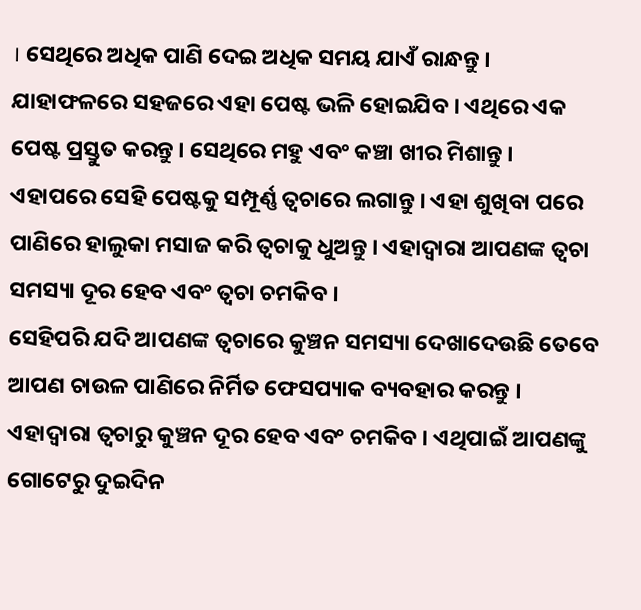। ସେଥିରେ ଅଧିକ ପାଣି ଦେଇ ଅଧିକ ସମୟ ଯାଏଁ ରାନ୍ଧନ୍ତୁ । ଯାହାଫଳରେ ସହଜରେ ଏହା ପେଷ୍ଟ ଭଳି ହୋଇଯିବ । ଏଥିରେ ଏକ ପେଷ୍ଟ ପ୍ରସ୍ତୁତ କରନ୍ତୁ । ସେଥିରେ ମହୁ ଏବଂ କଞ୍ଚା ଖୀର ମିଶାନ୍ତୁ । ଏହାପରେ ସେହି ପେଷ୍ଟକୁ ସମ୍ପୂର୍ଣ୍ଣ ତ୍ୱଚାରେ ଲଗାନ୍ତୁ । ଏହା ଶୁଖିବା ପରେ ପାଣିରେ ହାଲୁକା ମସାଜ କରି ତ୍ୱଚାକୁ ଧୁଅନ୍ତୁ । ଏହାଦ୍ୱାରା ଆପଣଙ୍କ ତ୍ୱଚା ସମସ୍ୟା ଦୂର ହେବ ଏବଂ ତ୍ୱଚା ଚମକିବ ।
ସେହିପରି ଯଦି ଆପଣଙ୍କ ତ୍ୱଚାରେ କୁଞ୍ଚନ ସମସ୍ୟା ଦେଖାଦେଉଛି ତେବେ ଆପଣ ଚାଉଳ ପାଣିରେ ନିର୍ମିତ ଫେସପ୍ୟାକ ବ୍ୟବହାର କରନ୍ତୁ । ଏହାଦ୍ୱାରା ତ୍ୱଚାରୁ କୁଞ୍ଚନ ଦୂର ହେବ ଏବଂ ଚମକିବ । ଏଥିପାଇଁ ଆପଣଙ୍କୁ ଗୋଟେରୁ ଦୁଇଦିନ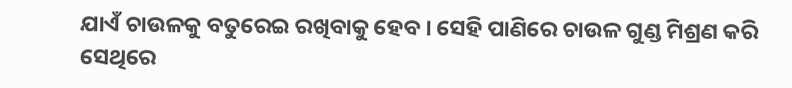ଯାଏଁ ଚାଉଳକୁ ବତୁରେଇ ରଖିବାକୁ ହେବ । ସେହି ପାଣିରେ ଚାଉଳ ଗୁଣ୍ଡ ମିଶ୍ରଣ କରି ସେଥିରେ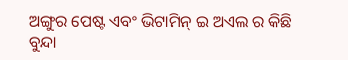ଅଙ୍ଗୁର ପେଷ୍ଟ ଏବଂ ଭିଟାମିନ୍ ଇ ଅଏଲ ର କିଛି ବୁନ୍ଦା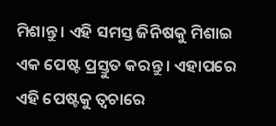ମିଶାନ୍ତୁ । ଏହି ସମସ୍ତ ଜିନିଷକୁ ମିଶାଇ ଏକ ପେଷ୍ଟ ପ୍ରସ୍ତୁତ କରନ୍ତୁ । ଏହାପରେ ଏହି ପେଷ୍ଟକୁ ତ୍ୱଚାରେ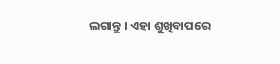ଲଗାନ୍ତୁ । ଏହା ଶୁଖିବାପରେ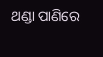ଥଣ୍ଡା ପାଣିରେ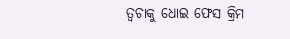ତ୍ୱଚାକୁ ଧୋଇ ଫେସ କ୍ରିମ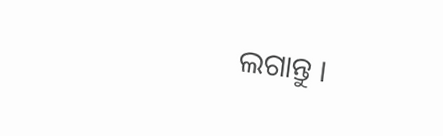ଲଗାନ୍ତୁ ।